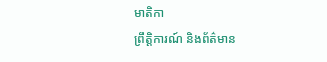មាតិកា
ព្រឹត្តិការណ៍ និងព័ត៌មាន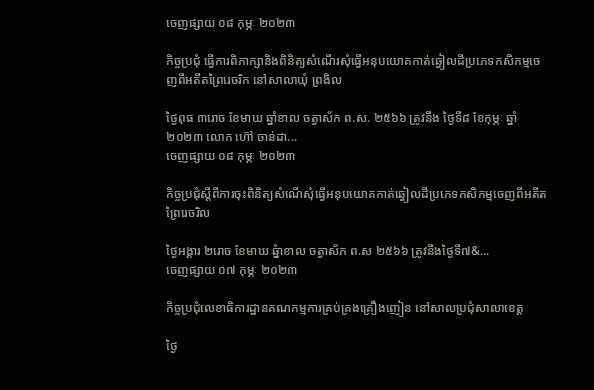ចេញផ្សាយ ០៨ កុម្ភៈ ២០២៣

កិច្ចប្រជុំ ធ្វើការពិភាក្សានិងពិនិត្យសំណើរសុំធ្វើអនុបយោគកាត់ឆ្វៀលដីប្រភេទកសិកម្មចេញពីអតីតព្រៃរេចរិក នៅសាលាឃុំ ព្រងិល

ថ្ងៃពុធ ៣រោច ខែមាឃ ឆ្នាំខាល ចត្វាស័ក ព.ស. ២៥៦៦ ត្រូវនឹង ថ្ងៃទី៨ ខែកុម្ភៈ ឆ្នាំ២០២៣ លោក ហ៊ៅ ចាន់ដា...
ចេញផ្សាយ ០៨ កុម្ភៈ ២០២៣

កិច្ចប្រជុំស្តីពីការចុះពិនិត្យសំណើសុំធ្វើអនុបយោគកាត់ឆ្វៀលដីប្រភេទកសិកម្មចេញពីអតីតព្រៃរេចរិល

ថ្ងៃអង្គារ ២រោច ខែមាឃ ឆ្នំាខាល ចត្វាស័ក ព.ស ២៥៦៦ ត្រូវនឹងថ្ងៃទី៧&...
ចេញផ្សាយ ០៧ កុម្ភៈ ២០២៣

កិច្ចប្រជុំលេខាធិការដ្ឋានគណកម្មការគ្រប់គ្រងគ្រឿងញៀន នៅសាលប្រជុំសាលាខេត្ត

ថ្ងៃ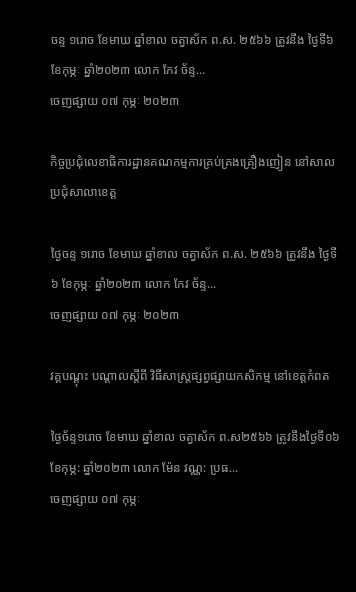ចន្ទ ១រោច ខែមាឃ ឆ្នាំខាល ចត្វាស័ក ព.ស. ២៥៦៦ ត្រូវនឹង ថ្ងៃទី៦ ខែកុម្ភៈ ឆ្នាំ២០២៣ លោក កែវ ច័ន្ទ...
ចេញផ្សាយ ០៧ កុម្ភៈ ២០២៣

កិច្ចប្រជុំលេខាធិការដ្ឋានគណកម្មការគ្រប់គ្រងគ្រឿងញៀន នៅសាលប្រជុំសាលាខេត្ត

ថ្ងៃចន្ទ ១រោច ខែមាឃ ឆ្នាំខាល ចត្វាស័ក ព.ស. ២៥៦៦ ត្រូវនឹង ថ្ងៃទី៦ ខែកុម្ភៈ ឆ្នាំ២០២៣ លោក កែវ ច័ន្ទ...
ចេញផ្សាយ ០៧ កុម្ភៈ ២០២៣

វគ្គបណ្តុះ បណ្តាលស្តីពី វិធីសាស្រ្តផ្សព្វផ្សាយកសិកម្ម នៅខេត្តកំពត

ថ្ងៃច័ន្ទ១រោច ខែមាឃ ឆ្នាំខាល ចត្វាស័ក ព.ស២៥៦៦ ត្រូវនឹងថ្ងៃទី០៦ខែកុម្ភ: ឆ្នាំ២០២៣ លោក ម៉ែន វណ្ណ: ប្រធ...
ចេញផ្សាយ ០៧ កុម្ភៈ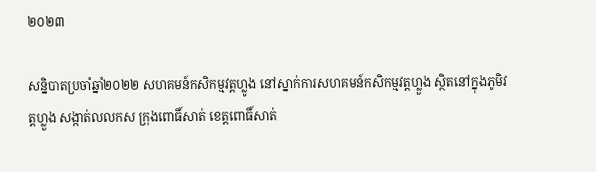២០២៣

សន្និបាតប្រចាំឆ្នាំ២០២២ សហគមន៍កសិកម្មវត្តហ្លូង នៅស្នាក់ការសហគមន៍កសិកម្មវត្តហ្លួង ស្ថិតនៅក្នុងភូមិវត្តហ្លួង សង្កាត់លលកស ក្រុងពោធិ៍សាត់ ខេត្តពោធិ៍សាត់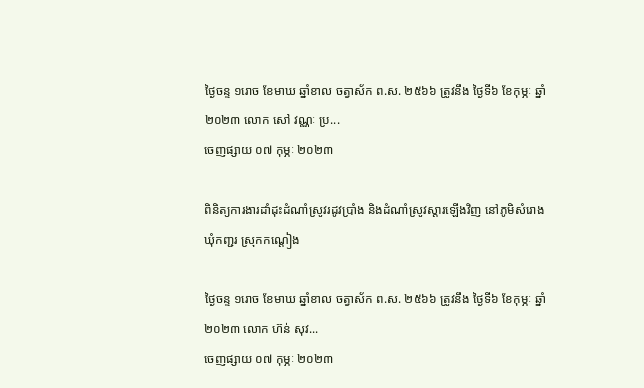ថ្ងៃចន្ទ ១រោច ខែមាឃ ឆ្នាំខាល ចត្វាស័ក ព.ស. ២៥៦៦ ត្រូវនឹង ថ្ងៃទី៦ ខែកុម្ភៈ ឆ្នាំ២០២៣ លោក សៅ វណ្ណៈ ប្រ...
ចេញផ្សាយ ០៧ កុម្ភៈ ២០២៣

ពិនិត្យការងារដាំដុះដំណាំស្រូវរដូវប្រាំង និងដំណាំស្រូវស្តារឡើងវិញ នៅភូមិសំរោង ឃុំកញ្ជរ ស្រុកកណ្តៀង

ថ្ងៃចន្ទ ១រោច ខែមាឃ ឆ្នាំខាល ចត្វាស័ក ព.ស. ២៥៦៦ ត្រូវនឹង ថ្ងៃទី៦ ខែកុម្ភៈ ឆ្នាំ២០២៣ លោក ហ៊ន់ សុវ...
ចេញផ្សាយ ០៧ កុម្ភៈ ២០២៣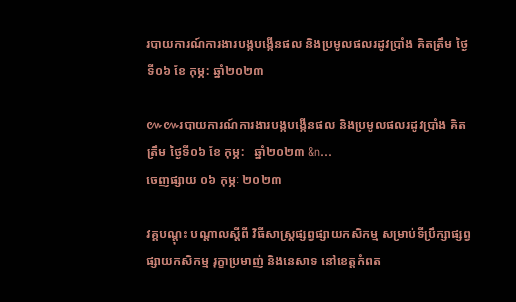របាយការណ៍ការងារបង្កបង្កើនផល និងប្រមូលផលរដូវប្រាំង គិតត្រឹម ថ្ងៃទី០៦ ខែ កុម្ភ: ឆ្នាំ២០២៣

៚៚របាយការណ៍ការងារបង្កបង្កើនផល និងប្រមូលផលរដូវប្រាំង គិតត្រឹម ថ្ងៃទី០៦ ខែ កុម្ភ:   ឆ្នាំ២០២៣ &n...
ចេញផ្សាយ ០៦ កុម្ភៈ ២០២៣

វគ្គបណ្តុះ បណ្តាលស្តីពី វិធីសាស្រ្តផ្សព្វផ្សាយកសិកម្ម សម្រាប់ទីប្រឹក្សាផ្សព្វផ្សាយកសិកម្ម រុក្ខាប្រមាញ់ និងនេសាទ នៅខេត្តកំពត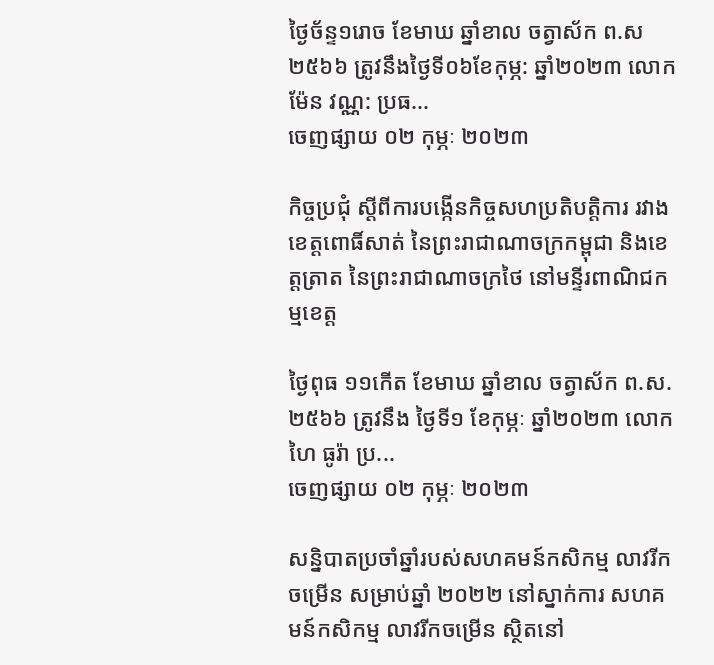ថ្ងៃច័ន្ទ១រោច ខែមាឃ ឆ្នាំខាល ចត្វាស័ក ព.ស២៥៦៦ ត្រូវនឹងថ្ងៃទី០៦ខែកុម្ភ: ឆ្នាំ២០២៣ លោក ម៉ែន វណ្ណ: ប្រធ...
ចេញផ្សាយ ០២ កុម្ភៈ ២០២៣

កិច្ចប្រជុំ ស្តីពីការបង្កើនកិច្ចសហប្រតិបត្តិការ រវាងខេត្តពោធិ៍សាត់ នៃព្រះរាជាណាចក្រកម្ពុជា និងខេត្តត្រាត នៃព្រះរាជាណាចក្រថៃ នៅមន្ទីរពាណិជកម្មខេត្ត

ថ្ងៃពុធ ១១កើត ខែមាឃ ឆ្នាំខាល ចត្វាស័ក ព.ស. ២៥៦៦ ត្រូវនឹង ថ្ងៃទី១ ខែកុម្ភៈ ឆ្នាំ២០២៣ លោក ហៃ ធូរ៉ា ប្រ...
ចេញផ្សាយ ០២ កុម្ភៈ ២០២៣

សន្និបាតប្រចាំឆ្នាំរបស់សហគមន៍កសិកម្ម លាវរីកចម្រើន សម្រាប់ឆ្នាំ ២០២២ នៅស្នាក់ការ សហគមន៍កសិកម្ម លាវរីកចម្រើន ស្ថិតនៅ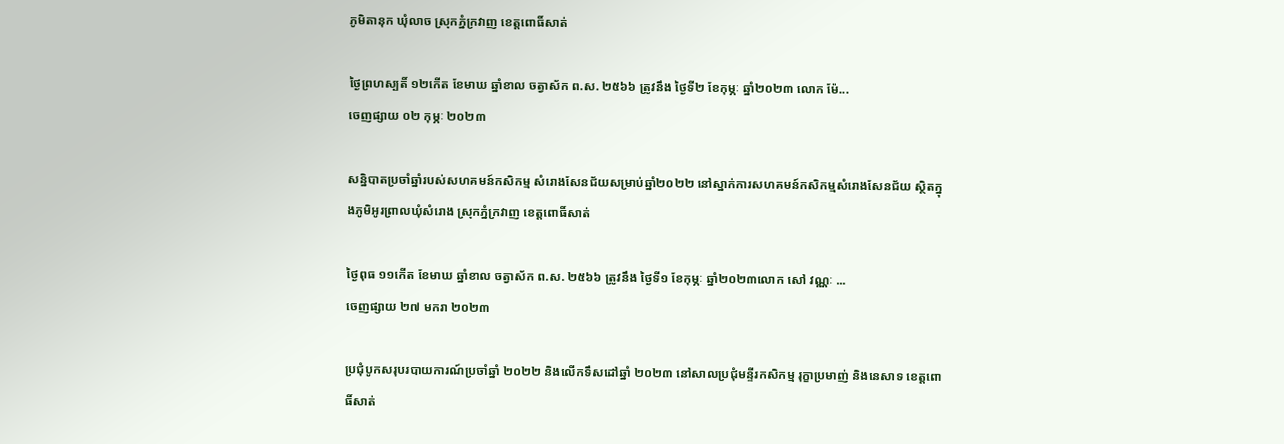ភូមិតានុក ឃុំលាច ស្រុកភ្នំក្រវាញ ខេត្តពោធិ៍សាត់

ថ្ងៃព្រហស្បតិ៍ ១២កើត ខែមាឃ ឆ្នាំខាល ចត្វាស័ក ព.ស. ២៥៦៦ ត្រូវនឹង ថ្ងៃទី២ ខែកុម្ភៈ ឆ្នាំ២០២៣ លោក ម៉ែ...
ចេញផ្សាយ ០២ កុម្ភៈ ២០២៣

សន្និបាតប្រចាំឆ្នាំរបស់សហគមន៍កសិកម្ម សំរោងសែនជ័យសម្រាប់ឆ្នាំ២០២២ នៅស្នាក់ការសហគមន៍កសិកម្មសំរោងសែនជ័យ ស្ថិតក្នុងភូមិអូរព្រាលឃុំសំរោង ស្រុកភ្នំក្រវាញ ខេត្តពោធិ៍សាត់

ថ្ងៃពុធ ១១កើត ខែមាឃ ឆ្នាំខាល ចត្វាស័ក ព.ស. ២៥៦៦ ត្រូវនឹង ថ្ងៃទី១ ខែកុម្ភៈ ឆ្នាំ២០២៣លោក សៅ វណ្ណៈ ...
ចេញផ្សាយ ២៧ មករា ២០២៣

ប្រជុំបូកសរុបរបាយការណ៍ប្រចាំឆ្នាំ ២០២២ និងលើកទឹសដៅឆ្នាំ ២០២៣ នៅសាលប្រជុំមន្ទីរកសិកម្ម រុក្ខាប្រមាញ់ និងនេសាទ ខេត្តពោធិ៍សាត់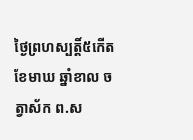ថ្ងៃព្រហស្បត្តិ៍៥កើត ខែមាឃ ឆ្នាំខាល ចត្វាស័ក ព.ស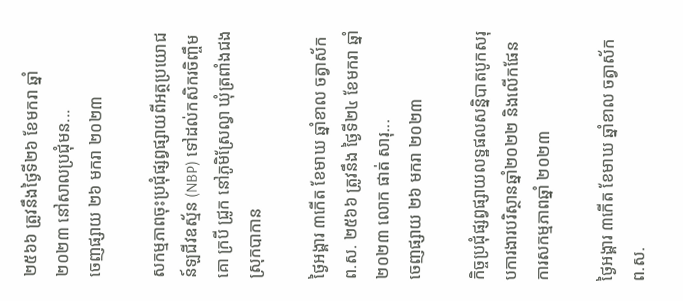២៥៦៦ ត្រូវនឹងថ្ងៃទី២៦ ខែមករា ឆ្នាំ២០២៣ នៅសាលប្រជុំមន...
ចេញផ្សាយ ២៦ មករា ២០២៣

សកម្មភាពចុះប្រជុំផ្សព្វផ្សាយពីអត្ថប្រយោជន៍ឡជីវឧស្ម័ន (NBP) ទៅដល់កសិករចិញ្ចឹមគោ ក្របី ជ្រូក នៅភូមិស្រែល្វា ឃុំត្រពាំងជង ស្រុកបាកាន

ថ្ងៃអង្គារ ៣កើត ខែមាឃ ឆ្នាំខាល ចត្វាស័ក ព.ស. ២៥៦៦ ត្រូវនឹង ថ្ងៃទី២៤ ខែមករា ឆ្នាំ២០២៣ លោក ផាត់ សារុ...
ចេញផ្សាយ ២៦ មករា ២០២៣

កិច្ចប្រជុំផ្សព្វផ្សាយលទ្ឋផលសន្និបាតបូកសរុបការងារបរិស្ថានឆ្នាំ២០២២ និងលើកផែនការសកម្មភាពឆ្នាំ ២០២៣

ថ្ងៃអង្គារ ៣កើត ខែមាឃ ឆ្នាំខាល ចត្វាស័ក ព.ស.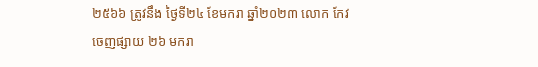២៥៦៦ ត្រូវនឹង ថ្ងៃទី២៤ ខែមករា ឆ្នាំ២០២៣ លោក កែវ
ចេញផ្សាយ ២៦ មករា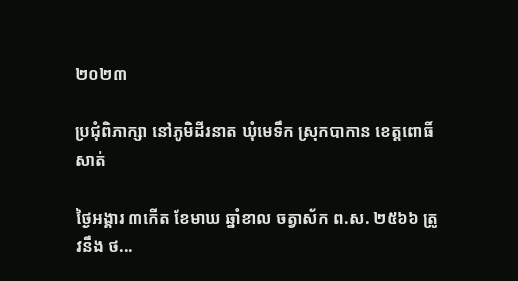២០២៣

ប្រជុំពិភាក្សា នៅភូមិដីរនាត ឃុំមេទឹក ស្រុកបាកាន ខេត្តពោធិ៍សាត់

ថ្ងៃអង្គារ ៣កើត ខែមាឃ ឆ្នាំខាល ចត្វាស័ក ព.ស. ២៥៦៦ ត្រូវនឹង ថ...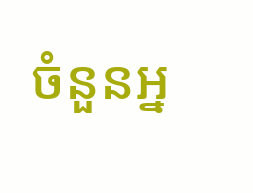ចំនួនអ្ន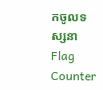កចូលទស្សនា
Flag Counter